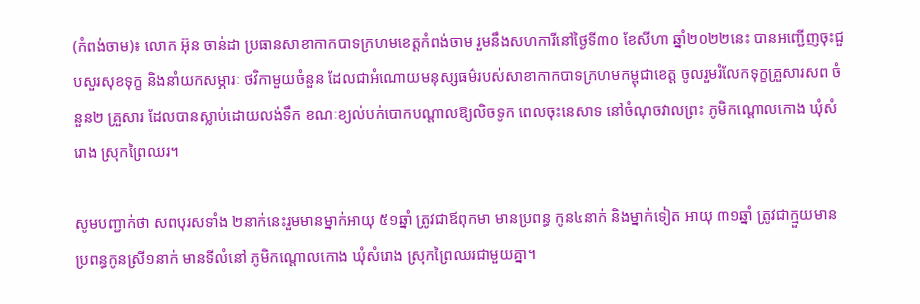(កំពង់ចាម)៖ លោក អ៊ុន ចាន់ដា ប្រធានសាខាកាកបាទក្រហមខេត្តកំពង់ចាម រួមនឹងសហការីនៅថ្ងៃទី៣០ ខែសីហា ឆ្នាំ២០២២នេះ បានអញ្ជើញចុះជួបសួរសុខទុក្ខ និងនាំយកសម្ភារៈ ថវិកាមួយចំនួន ដែលជាអំណោយមនុស្សធម៌របស់សាខាកាកបាទក្រហមកម្ពុជាខេត្ត ចូលរួមរំលែកទុក្ខគ្រួសារសព ចំនួន២ គ្រួសារ ដែលបានស្លាប់ដោយលង់ទឹក ខណៈខ្យល់បក់បោកបណ្តាលឱ្យលិចទូក ពេលចុះនេសាទ នៅចំណុចវាលព្រះ ភូមិកណ្តោលកោង ឃុំសំរោង ស្រុកព្រៃឈរ។

សូមបញ្ជាក់ថា សពបុរសទាំង ២នាក់នេះរួមមានម្នាក់អាយុ ៥១ឆ្នាំ ត្រូវជាឪពុកមា មានប្រពន្ធ កូន៤នាក់ និងម្នាក់ទៀត អាយុ ៣១ឆ្នាំ ត្រូវជាក្មួយមានប្រពន្ធកូនស្រី១នាក់ មានទីលំនៅ ភូមិកណ្តោលកោង ឃុំសំរោង ស្រុកព្រៃឈរជាមួយគ្នា។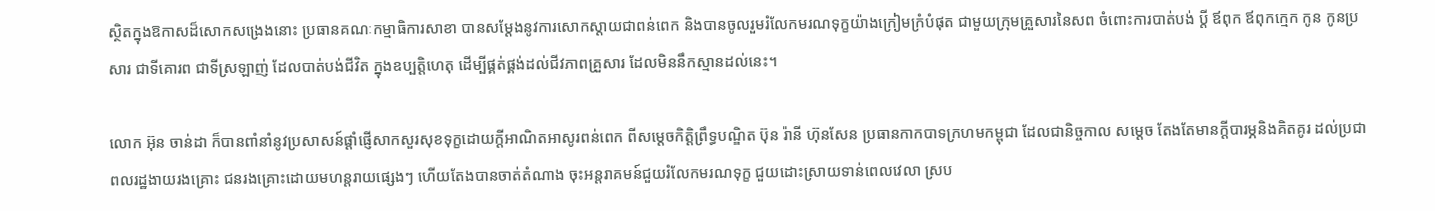ស្ថិតក្នុងឱកាសដ៏សោកសង្រេងនោះ ប្រធានគណៈកម្មាធិការសាខា បានសម្តែងនូវការសោកស្តាយជាពន់ពេក និងបានចូលរួមរំលែកមរណទុក្ខយ៉ាងក្រៀមក្រំបំផុត ជាមួយក្រុមគ្រួសារនៃសព ចំពោះការបាត់បង់ ប្តី ឪពុក ឪពុកក្មេក កូន កូនប្រសារ ជាទីគោរព ជាទីស្រឡាញ់ ដែលបាត់បង់ជីវិត ក្នុងឧប្បត្តិហេតុ ដើម្បីផ្គត់ផ្គង់ដល់ជីវភាពគ្រួសារ ដែលមិននឹកស្មានដល់នេះ។

លោក អ៊ុន ចាន់ដា ក៏បានពាំនាំនូវប្រសាសន៍ផ្តាំផ្ញើសាកសួរសុខទុក្ខដោយក្តីអាណិតអាសូរពន់ពេក ពីសម្តេចកិត្តិព្រឹទ្ធបណ្ឌិត ប៊ុន រ៉ានី ហ៊ុនសែន ប្រធានកាកបាទក្រហមកម្ពុជា ដែលជានិច្ចកាល សម្តេច តែងតែមានក្តីបារម្ភនិងគិតគូរ ដល់ប្រជាពលរដ្ឋងាយរងគ្រោះ ជនរងគ្រោះដោយមហន្តរាយផ្សេងៗ ហើយតែងបានចាត់តំណាង ចុះអន្តរាគមន៍ជួយរំលែកមរណទុក្ខ ជួយដោះស្រាយទាន់ពេលវេលា ស្រប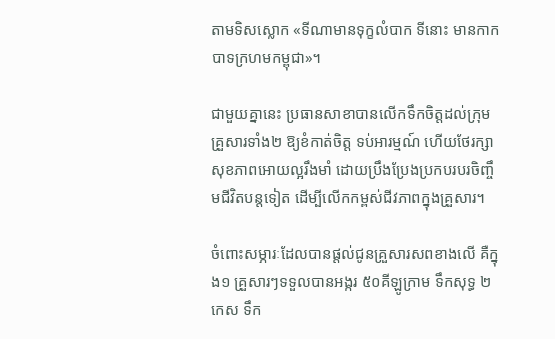តាមទិសស្លោក «ទីណាមានទុក្ខលំបាក ទីនោះ មានកាកបាទក្រហមកម្ពុជា»។

ជាមួយគ្នានេះ ប្រធានសាខាបានលើកទឹកចិត្តដល់ក្រុមគ្រួសារទាំង២ ឱ្យខំកាត់ចិត្ត ទប់អារម្មណ៍ ហើយថែរក្សាសុខភាពអោយល្អរឹងមាំ ដោយប្រឹងប្រែងប្រកបរបរចិញ្ចឹមជីវិតបន្តទៀត ដើម្បីលើកកម្ពស់ជីវភាពក្នុងគ្រួសារ។

ចំពោះសម្ភារៈដែលបានផ្តល់ជូនគ្រួសារសពខាងលើ គឺក្នុង១ គ្រួសារៗទទួលបានអង្ករ ៥០គីឡូក្រាម ទឹកសុទ្ធ ២ កេស ទឹក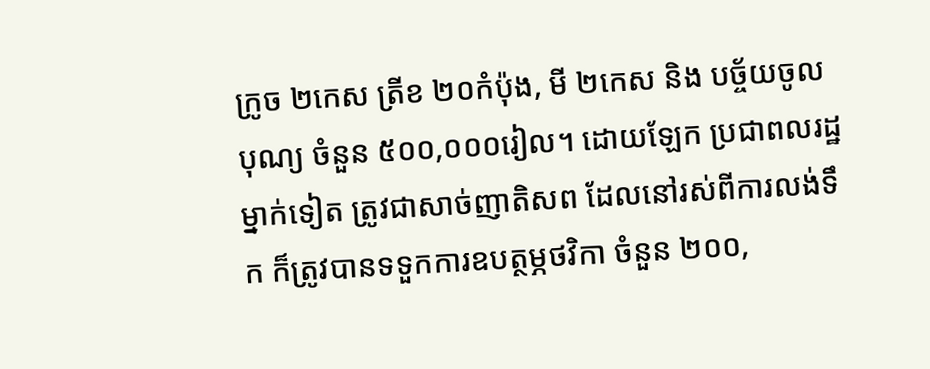ក្រូច ២កេស ត្រីខ ២០កំប៉ុង, មី ២កេស និង បច្ច័យចូលបុណ្យ ចំនួន ៥០០,០០០រៀល។ ដោយឡែក ប្រជាពលរដ្ឋម្នាក់ទៀត ត្រូវជាសាច់ញាតិសព ដែលនៅរស់ពីការលង់ទឹក ក៏ត្រូវបានទទួកការឧបត្ថម្ភថវិកា ចំនួន ២០០,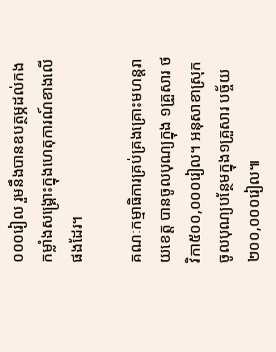០០០រៀល រួមនឹងបានឧបត្ថម្ភដល់កងកម្លាំងសង្រ្គោះក្នុងហេតុការណ៍ខាងលើផងដែរ។

គណៈកម្មាធិការគ្រប់គ្រងគ្រោះមហន្តរាយខេត្ត បានចូលបុណ្យក្នុង ១គ្រួសារ ថវិកា៥០០,០០០រៀល។ អនុសាខាស្រុក ចូលបុណ្យបន្ថែមក្នុង១គ្រួសារ បច្ច័យ ២០០,០០០រៀល៕